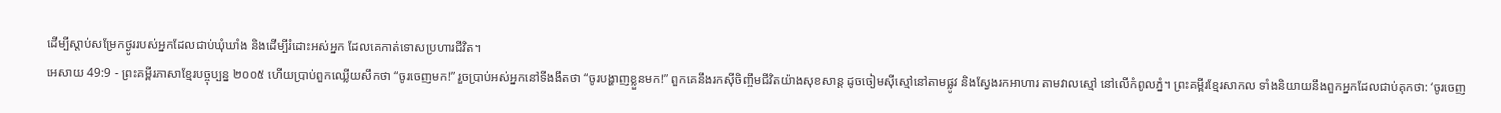ដើម្បីស្ដាប់សម្រែកថ្ងូររបស់អ្នកដែលជាប់ឃុំឃាំង និងដើម្បីរំដោះអស់អ្នក ដែលគេកាត់ទោសប្រហារជីវិត។
អេសាយ 49:9 - ព្រះគម្ពីរភាសាខ្មែរបច្ចុប្បន្ន ២០០៥ ហើយប្រាប់ពួកឈ្លើយសឹកថា “ចូរចេញមក!” រួចប្រាប់អស់អ្នកនៅទីងងឹតថា “ចូរបង្ហាញខ្លួនមក!” ពួកគេនឹងរកស៊ីចិញ្ចឹមជីវិតយ៉ាងសុខសាន្ត ដូចចៀមស៊ីស្មៅនៅតាមផ្លូវ និងស្វែងរកអាហារ តាមវាលស្មៅ នៅលើកំពូលភ្នំ។ ព្រះគម្ពីរខ្មែរសាកល ទាំងនិយាយនឹងពួកអ្នកដែលជាប់គុកថា: ‘ចូរចេញ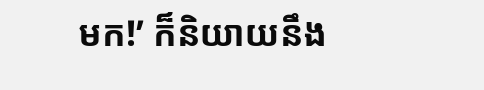មក!’ ក៏និយាយនឹង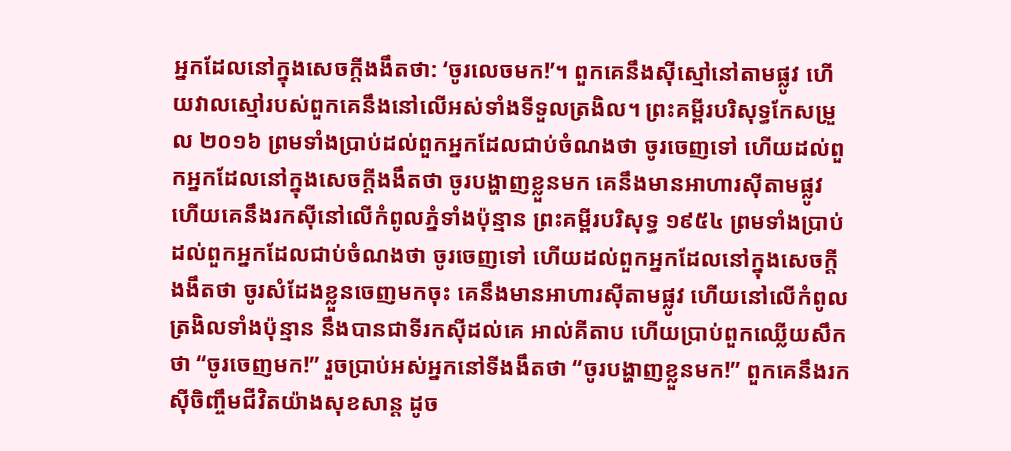អ្នកដែលនៅក្នុងសេចក្ដីងងឹតថា: ‘ចូរលេចមក!’។ ពួកគេនឹងស៊ីស្មៅនៅតាមផ្លូវ ហើយវាលស្មៅរបស់ពួកគេនឹងនៅលើអស់ទាំងទីទួលត្រងិល។ ព្រះគម្ពីរបរិសុទ្ធកែសម្រួល ២០១៦ ព្រមទាំងប្រាប់ដល់ពួកអ្នកដែលជាប់ចំណងថា ចូរចេញទៅ ហើយដល់ពួកអ្នកដែលនៅក្នុងសេចក្ដីងងឹតថា ចូរបង្ហាញខ្លួនមក គេនឹងមានអាហារស៊ីតាមផ្លូវ ហើយគេនឹងរកស៊ីនៅលើកំពូលភ្នំទាំងប៉ុន្មាន ព្រះគម្ពីរបរិសុទ្ធ ១៩៥៤ ព្រមទាំងប្រាប់ដល់ពួកអ្នកដែលជាប់ចំណងថា ចូរចេញទៅ ហើយដល់ពួកអ្នកដែលនៅក្នុងសេចក្ដីងងឹតថា ចូរសំដែងខ្លួនចេញមកចុះ គេនឹងមានអាហារស៊ីតាមផ្លូវ ហើយនៅលើកំពូលត្រងិលទាំងប៉ុន្មាន នឹងបានជាទីរកស៊ីដល់គេ អាល់គីតាប ហើយប្រាប់ពួកឈ្លើយសឹកថា “ចូរចេញមក!” រួចប្រាប់អស់អ្នកនៅទីងងឹតថា “ចូរបង្ហាញខ្លួនមក!” ពួកគេនឹងរកស៊ីចិញ្ចឹមជីវិតយ៉ាងសុខសាន្ត ដូច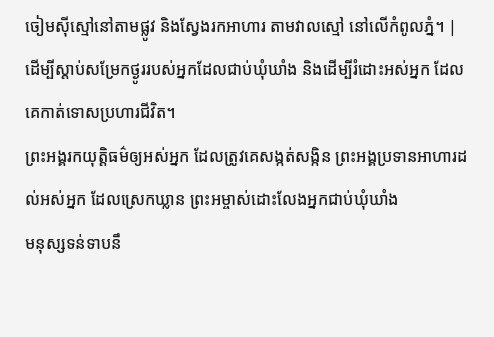ចៀមស៊ីស្មៅនៅតាមផ្លូវ និងស្វែងរកអាហារ តាមវាលស្មៅ នៅលើកំពូលភ្នំ។ |
ដើម្បីស្ដាប់សម្រែកថ្ងូររបស់អ្នកដែលជាប់ឃុំឃាំង និងដើម្បីរំដោះអស់អ្នក ដែលគេកាត់ទោសប្រហារជីវិត។
ព្រះអង្គរកយុត្តិធម៌ឲ្យអស់អ្នក ដែលត្រូវគេសង្កត់សង្កិន ព្រះអង្គប្រទានអាហារដល់អស់អ្នក ដែលស្រេកឃ្លាន ព្រះអម្ចាស់ដោះលែងអ្នកជាប់ឃុំឃាំង
មនុស្សទន់ទាបនឹ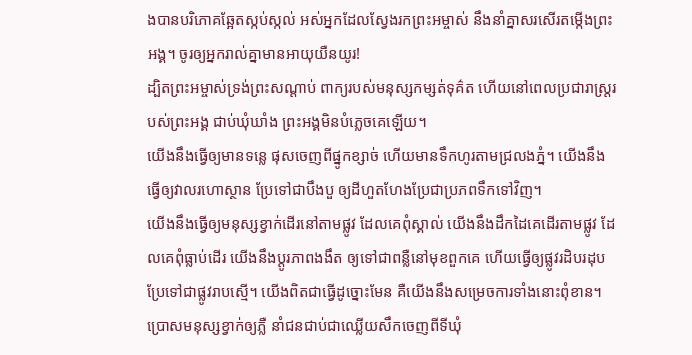ងបានបរិភោគឆ្អែតស្កប់ស្កល់ អស់អ្នកដែលស្វែងរកព្រះអម្ចាស់ នឹងនាំគ្នាសរសើរតម្កើងព្រះអង្គ។ ចូរឲ្យអ្នករាល់គ្នាមានអាយុយឺនយូរ!
ដ្បិតព្រះអម្ចាស់ទ្រង់ព្រះសណ្ដាប់ ពាក្យរបស់មនុស្សកម្សត់ទុគ៌ត ហើយនៅពេលប្រជារាស្ត្ររបស់ព្រះអង្គ ជាប់ឃុំឃាំង ព្រះអង្គមិនបំភ្លេចគេឡើយ។
យើងនឹងធ្វើឲ្យមានទន្លេ ផុសចេញពីផ្នូកខ្សាច់ ហើយមានទឹកហូរតាមជ្រលងភ្នំ។ យើងនឹងធ្វើឲ្យវាលរហោស្ថាន ប្រែទៅជាបឹងបួ ឲ្យដីហួតហែងប្រែជាប្រភពទឹកទៅវិញ។
យើងនឹងធ្វើឲ្យមនុស្សខ្វាក់ដើរនៅតាមផ្លូវ ដែលគេពុំស្គាល់ យើងនឹងដឹកដៃគេដើរតាមផ្លូវ ដែលគេពុំធ្លាប់ដើរ យើងនឹងប្ដូរភាពងងឹត ឲ្យទៅជាពន្លឺនៅមុខពួកគេ ហើយធ្វើឲ្យផ្លូវរដិបរដុប ប្រែទៅជាផ្លូវរាបស្មើ។ យើងពិតជាធ្វើដូច្នោះមែន គឺយើងនឹងសម្រេចការទាំងនោះពុំខាន។
ប្រោសមនុស្សខ្វាក់ឲ្យភ្លឺ នាំជនជាប់ជាឈ្លើយសឹកចេញពីទីឃុំ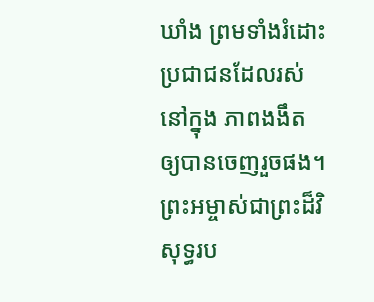ឃាំង ព្រមទាំងរំដោះប្រជាជនដែលរស់នៅក្នុង ភាពងងឹត ឲ្យបានចេញរួចផង។
ព្រះអម្ចាស់ជាព្រះដ៏វិសុទ្ធរប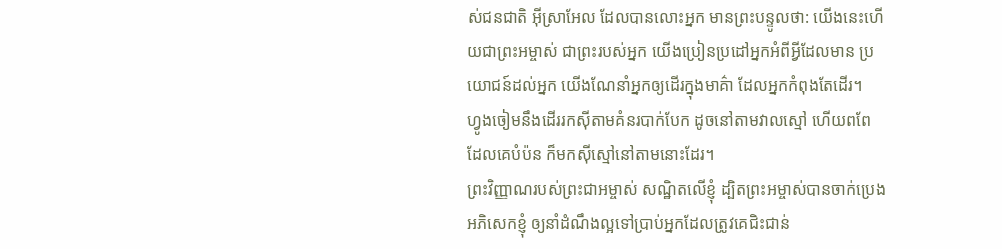ស់ជនជាតិ អ៊ីស្រាអែល ដែលបានលោះអ្នក មានព្រះបន្ទូលថា: យើងនេះហើយជាព្រះអម្ចាស់ ជាព្រះរបស់អ្នក យើងប្រៀនប្រដៅអ្នកអំពីអ្វីដែលមាន ប្រយោជន៍ដល់អ្នក យើងណែនាំអ្នកឲ្យដើរក្នុងមាគ៌ា ដែលអ្នកកំពុងតែដើរ។
ហ្វូងចៀមនឹងដើររកស៊ីតាមគំនរបាក់បែក ដូចនៅតាមវាលស្មៅ ហើយពពែដែលគេបំប៉ន ក៏មកស៊ីស្មៅនៅតាមនោះដែរ។
ព្រះវិញ្ញាណរបស់ព្រះជាអម្ចាស់ សណ្ឋិតលើខ្ញុំ ដ្បិតព្រះអម្ចាស់បានចាក់ប្រេងអភិសេកខ្ញុំ ឲ្យនាំដំណឹងល្អទៅប្រាប់អ្នកដែលត្រូវគេជិះជាន់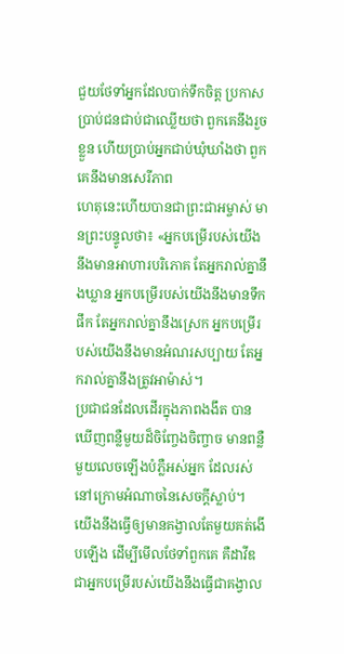ជួយថែទាំអ្នកដែលបាក់ទឹកចិត្ត ប្រកាសប្រាប់ជនជាប់ជាឈ្លើយថា ពួកគេនឹងរួចខ្លួន ហើយប្រាប់អ្នកជាប់ឃុំឃាំងថា ពួកគេនឹងមានសេរីភាព
ហេតុនេះហើយបានជាព្រះជាអម្ចាស់ មានព្រះបន្ទូលថា៖ «អ្នកបម្រើរបស់យើងនឹងមានអាហារបរិភោគ តែអ្នករាល់គ្នានឹងឃ្លាន អ្នកបម្រើរបស់យើងនឹងមានទឹកផឹក តែអ្នករាល់គ្នានឹងស្រេក អ្នកបម្រើរបស់យើងនឹងមានអំណរសប្បាយ តែអ្នករាល់គ្នានឹងត្រូវអាម៉ាស់។
ប្រជាជនដែលដើរក្នុងភាពងងឹត បានឃើញពន្លឺមួយដ៏ចិញ្ចែងចិញ្ចាច មានពន្លឺមួយលេចឡើងបំភ្លឺអស់អ្នក ដែលរស់នៅក្រោមអំណាចនៃសេចក្ដីស្លាប់។
យើងនឹងធ្វើឲ្យមានគង្វាលតែមួយគត់ងើបឡើង ដើម្បីមើលថែទាំពួកគេ គឺដាវីឌជាអ្នកបម្រើរបស់យើងនឹងធ្វើជាគង្វាល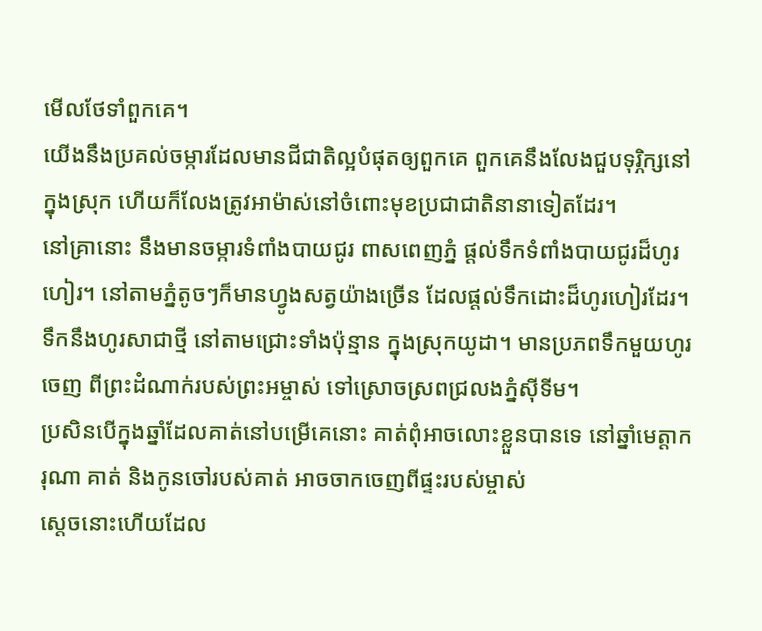មើលថែទាំពួកគេ។
យើងនឹងប្រគល់ចម្ការដែលមានជីជាតិល្អបំផុតឲ្យពួកគេ ពួកគេនឹងលែងជួបទុរ្ភិក្សនៅក្នុងស្រុក ហើយក៏លែងត្រូវអាម៉ាស់នៅចំពោះមុខប្រជាជាតិនានាទៀតដែរ។
នៅគ្រានោះ នឹងមានចម្ការទំពាំងបាយជូរ ពាសពេញភ្នំ ផ្ដល់ទឹកទំពាំងបាយជូរដ៏ហូរហៀរ។ នៅតាមភ្នំតូចៗក៏មានហ្វូងសត្វយ៉ាងច្រើន ដែលផ្ដល់ទឹកដោះដ៏ហូរហៀរដែរ។ ទឹកនឹងហូរសាជាថ្មី នៅតាមជ្រោះទាំងប៉ុន្មាន ក្នុងស្រុកយូដា។ មានប្រភពទឹកមួយហូរចេញ ពីព្រះដំណាក់របស់ព្រះអម្ចាស់ ទៅស្រោចស្រពជ្រលងភ្នំស៊ីទីម។
ប្រសិនបើក្នុងឆ្នាំដែលគាត់នៅបម្រើគេនោះ គាត់ពុំអាចលោះខ្លួនបានទេ នៅឆ្នាំមេត្តាករុណា គាត់ និងកូនចៅរបស់គាត់ អាចចាកចេញពីផ្ទះរបស់ម្ចាស់
ស្ដេចនោះហើយដែល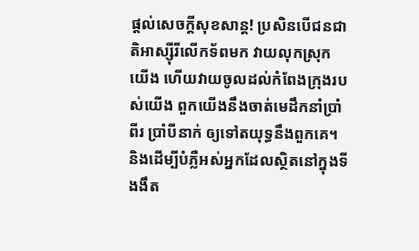ផ្ដល់សេចក្ដីសុខសាន្ត! ប្រសិនបើជនជាតិអាស្ស៊ីរីលើកទ័ពមក វាយលុកស្រុកយើង ហើយវាយចូលដល់កំពែងក្រុងរបស់យើង ពួកយើងនឹងចាត់មេដឹកនាំប្រាំពីរ ប្រាំបីនាក់ ឲ្យទៅតយុទ្ធនឹងពួកគេ។
និងដើម្បីបំភ្លឺអស់អ្នកដែលស្ថិតនៅក្នុងទីងងឹត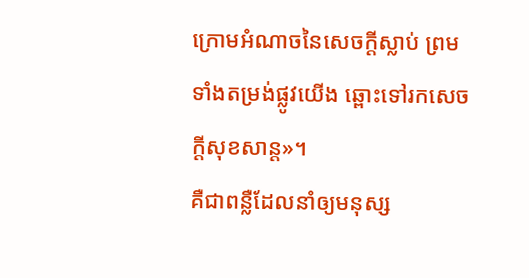ក្រោមអំណាចនៃសេចក្ដីស្លាប់ ព្រមទាំងតម្រង់ផ្លូវយើង ឆ្ពោះទៅរកសេចក្ដីសុខសាន្ត»។
គឺជាពន្លឺដែលនាំឲ្យមនុស្ស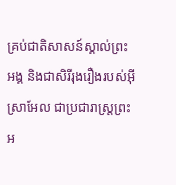គ្រប់ជាតិសាសន៍ស្គាល់ព្រះអង្គ និងជាសិរីរុងរឿងរបស់អ៊ីស្រាអែល ជាប្រជារាស្ត្រព្រះអ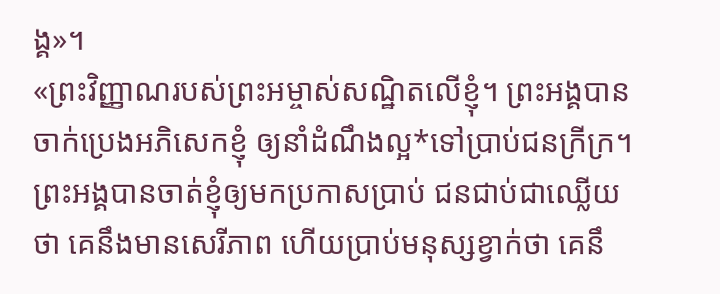ង្គ»។
«ព្រះវិញ្ញាណរបស់ព្រះអម្ចាស់សណ្ឋិតលើខ្ញុំ។ ព្រះអង្គបានចាក់ប្រេងអភិសេកខ្ញុំ ឲ្យនាំដំណឹងល្អ*ទៅប្រាប់ជនក្រីក្រ។ ព្រះអង្គបានចាត់ខ្ញុំឲ្យមកប្រកាសប្រាប់ ជនជាប់ជាឈ្លើយថា គេនឹងមានសេរីភាព ហើយប្រាប់មនុស្សខ្វាក់ថា គេនឹ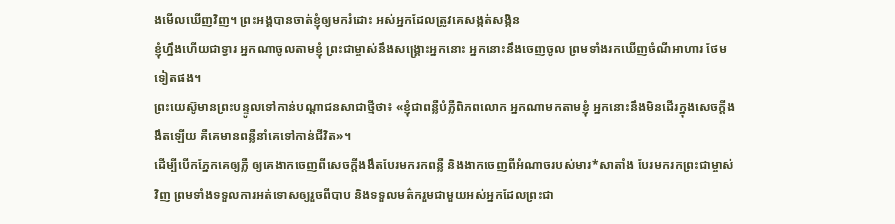ងមើលឃើញវិញ។ ព្រះអង្គបានចាត់ខ្ញុំឲ្យមករំដោះ អស់អ្នកដែលត្រូវគេសង្កត់សង្កិន
ខ្ញុំហ្នឹងហើយជាទ្វារ អ្នកណាចូលតាមខ្ញុំ ព្រះជាម្ចាស់នឹងសង្គ្រោះអ្នកនោះ អ្នកនោះនឹងចេញចូល ព្រមទាំងរកឃើញចំណីអាហារ ថែមទៀតផង។
ព្រះយេស៊ូមានព្រះបន្ទូលទៅកាន់បណ្ដាជនសាជាថ្មីថា៖ «ខ្ញុំជាពន្លឺបំភ្លឺពិភពលោក អ្នកណាមកតាមខ្ញុំ អ្នកនោះនឹងមិនដើរក្នុងសេចក្ដីងងឹតឡើយ គឺគេមានពន្លឺនាំគេទៅកាន់ជីវិត»។
ដើម្បីបើកភ្នែកគេឲ្យភ្លឺ ឲ្យគេងាកចេញពីសេចក្ដីងងឹតបែរមករកពន្លឺ និងងាកចេញពីអំណាចរបស់មារ*សាតាំង បែរមករកព្រះជាម្ចាស់វិញ ព្រមទាំងទទួលការអត់ទោសឲ្យរួចពីបាប និងទទួលមត៌ករួមជាមួយអស់អ្នកដែលព្រះជា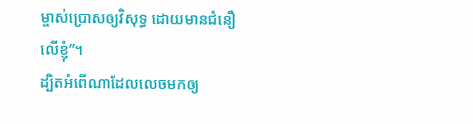ម្ចាស់ប្រោសឲ្យវិសុទ្ធ ដោយមានជំនឿលើខ្ញុំ”។
ដ្បិតអំពើណាដែលលេចមកឲ្យ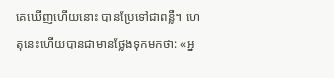គេឃើញហើយនោះ បានប្រែទៅជាពន្លឺ។ ហេតុនេះហើយបានជាមានថ្លែងទុកមកថា: «អ្ន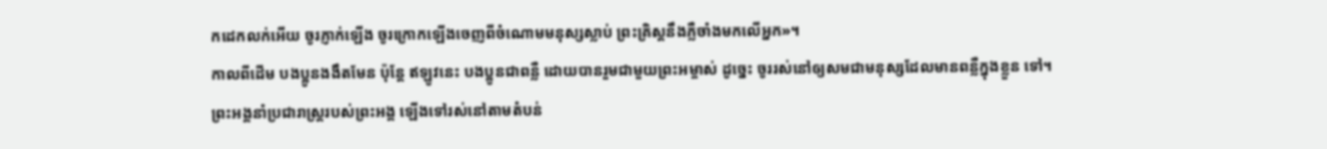កដេកលក់អើយ ចូរភ្ញាក់ឡើង ចូរក្រោកឡើងចេញពីចំណោមមនុស្សស្លាប់ ព្រះគ្រិស្តនឹងភ្លឺចាំងមកលើអ្នក»។
កាលពីដើម បងប្អូនងងឹតមែន ប៉ុន្តែ ឥឡូវនេះ បងប្អូនជាពន្លឺ ដោយបានរួមជាមួយព្រះអម្ចាស់ ដូច្នេះ ចូររស់នៅឲ្យសមជាមនុស្សដែលមានពន្លឺក្នុងខ្លួន ទៅ។
ព្រះអង្គនាំប្រជារាស្ត្ររបស់ព្រះអង្គ ឡើងទៅរស់នៅតាមតំបន់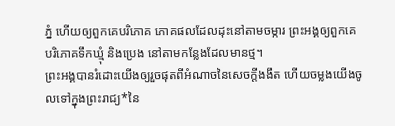ភ្នំ ហើយឲ្យពួកគេបរិភោគ ភោគផលដែលដុះនៅតាមចម្ការ ព្រះអង្គឲ្យពួកគេបរិភោគទឹកឃ្មុំ និងប្រេង នៅតាមកន្លែងដែលមានថ្ម។
ព្រះអង្គបានរំដោះយើងឲ្យរួចផុតពីអំណាចនៃសេចក្ដីងងឹត ហើយចម្លងយើងចូលទៅក្នុងព្រះរាជ្យ*នៃ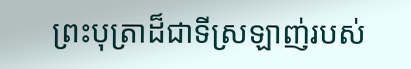ព្រះបុត្រាដ៏ជាទីស្រឡាញ់របស់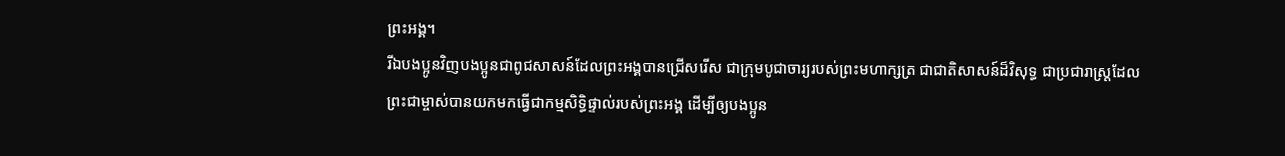ព្រះអង្គ។
រីឯបងប្អូនវិញបងប្អូនជាពូជសាសន៍ដែលព្រះអង្គបានជ្រើសរើស ជាក្រុមបូជាចារ្យរបស់ព្រះមហាក្សត្រ ជាជាតិសាសន៍ដ៏វិសុទ្ធ ជាប្រជារាស្ដ្រដែលព្រះជាម្ចាស់បានយកមកធ្វើជាកម្មសិទ្ធិផ្ទាល់របស់ព្រះអង្គ ដើម្បីឲ្យបងប្អូន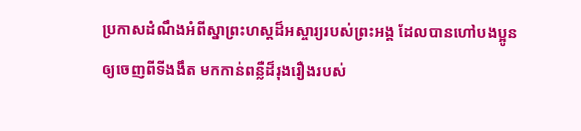ប្រកាសដំណឹងអំពីស្នាព្រះហស្ដដ៏អស្ចារ្យរបស់ព្រះអង្គ ដែលបានហៅបងប្អូនឲ្យចេញពីទីងងឹត មកកាន់ពន្លឺដ៏រុងរឿងរបស់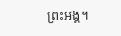ព្រះអង្គ។